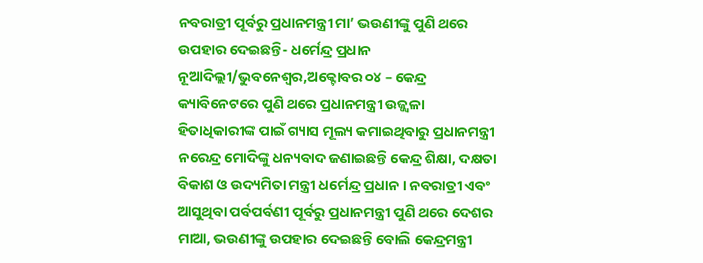ନବରାତ୍ରୀ ପୂର୍ବରୁ ପ୍ରଧାନମନ୍ତ୍ରୀ ମା’ ଭଉଣୀଙ୍କୁ ପୁଣି ଥରେ ଉପହାର ଦେଇଛନ୍ତି- ଧର୍ମେନ୍ଦ୍ର ପ୍ରଧାନ
ନୂଆଦିଲ୍ଲୀ/ଭୁବନେଶ୍ୱର,ଅକ୍ଟୋବର ୦୪ – କେନ୍ଦ୍ର କ୍ୟାବିନେଟରେ ପୁଣି ଥରେ ପ୍ରଧାନମନ୍ତ୍ରୀ ଉଜ୍ଜ୍ୱଳା ହିତାଧିକାରୀଙ୍କ ପାଇଁ ଗ୍ୟାସ ମୂଲ୍ୟ କମାଇଥିବାରୁ ପ୍ରଧାନମନ୍ତ୍ରୀ ନରେନ୍ଦ୍ର ମୋଦିଙ୍କୁ ଧନ୍ୟବାଦ ଜଣାଇଛନ୍ତି କେନ୍ଦ୍ର ଶିକ୍ଷା, ଦକ୍ଷତା ବିକାଶ ଓ ଉଦ୍ୟମିତା ମନ୍ତ୍ରୀ ଧର୍ମେନ୍ଦ୍ର ପ୍ରଧାନ । ନବରାତ୍ରୀ ଏବଂ ଆସୁଥିବା ପର୍ବପର୍ବଣୀ ପୂର୍ବରୁ ପ୍ରଧାନମନ୍ତ୍ରୀ ପୁଣି ଥରେ ଦେଶର ମାଆ, ଭଉଣୀଙ୍କୁ ଉପହାର ଦେଇଛନ୍ତି ବୋଲି କେନ୍ଦ୍ରମନ୍ତ୍ରୀ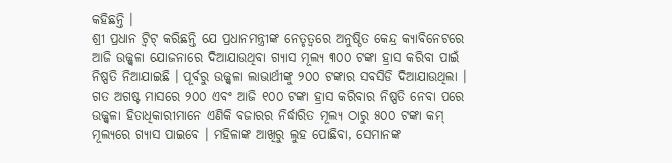କହିଛନ୍ତି ।
ଶ୍ରୀ ପ୍ରଧାନ ଟ୍ୱିଟ୍ କରିଛନ୍ତି ଯେ ପ୍ରଧାନମନ୍ତ୍ରୀଙ୍କ ନେତୃତ୍ୱରେ ଅନୁଷ୍ଠିତ କେନ୍ଦ୍ର କ୍ୟାବିନେଟରେ ଆଜି ଉଜ୍ଜ୍ୱଳା ଯୋଜନାରେ ଦିଆଯାଉଥିବା ଗ୍ୟାସ ମୂଲ୍ୟ ୩୦୦ ଟଙ୍କା ହ୍ରାସ କରିବା ପାଇଁ ନିଷ୍ପତି ନିଆଯାଇଛି । ପୂର୍ବରୁ ଉଜ୍ଜ୍ୱଳା ଲାଭାର୍ଥୀଙ୍କୁ ୨୦୦ ଟଙ୍କାର ସବସିଡି ଦିଆଯାଉଥିଲା । ଗତ ଅଗଷ୍ଟ ମାସରେ ୨୦୦ ଏବଂ ଆଜି ୧୦୦ ଟଙ୍କା ହ୍ରାସ କରିବାର ନିଷ୍ପତି ନେବା ପରେ ଉଜ୍ଜ୍ୱଳା ହିତାଧିକାରୀମାନେ ଏଣିକି ବଜାରର ନିର୍ଦ୍ଧାରିତ ମୂଲ୍ୟ ଠାରୁ ୫୦୦ ଟଙ୍କା କମ୍ ମୂଲ୍ୟରେ ଗ୍ୟାସ ପାଇବେ । ମହିଳାଙ୍କ ଆଖିରୁ ଲୁହ ପୋଛିବା, ସେମାନଙ୍କ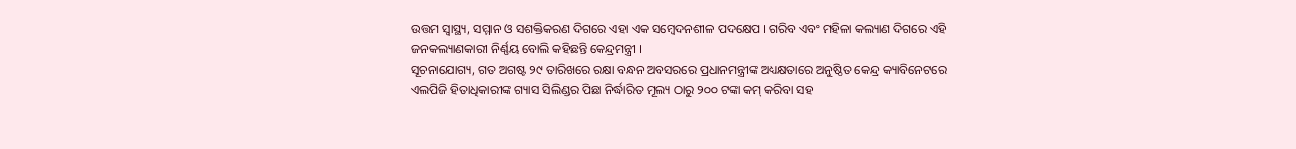ଉତ୍ତମ ସ୍ୱାସ୍ଥ୍ୟ, ସମ୍ମାନ ଓ ସଶକ୍ତିକରଣ ଦିଗରେ ଏହା ଏକ ସମ୍ବେଦନଶୀଳ ପଦକ୍ଷେପ । ଗରିବ ଏବଂ ମହିଳା କଲ୍ୟାଣ ଦିଗରେ ଏହି ଜନକଲ୍ୟାଣକାରୀ ନିର୍ଣ୍ଣୟ ବୋଲି କହିଛନ୍ତି କେନ୍ଦ୍ରମନ୍ତ୍ରୀ ।
ସୂଚନାଯୋଗ୍ୟ, ଗତ ଅଗଷ୍ଟ ୨୯ ତାରିଖରେ ରକ୍ଷା ବନ୍ଧନ ଅବସରରେ ପ୍ରଧାନମନ୍ତ୍ରୀଙ୍କ ଅଧ୍ୟକ୍ଷତାରେ ଅନୁଷ୍ଠିତ କେନ୍ଦ୍ର କ୍ୟାବିନେଟରେ ଏଲପିଜି ହିତାଧିକାରୀଙ୍କ ଗ୍ୟାସ ସିଲିଣ୍ଡର ପିଛା ନିର୍ଦ୍ଧାରିତ ମୂଲ୍ୟ ଠାରୁ ୨୦୦ ଟଙ୍କା କମ୍ କରିବା ସହ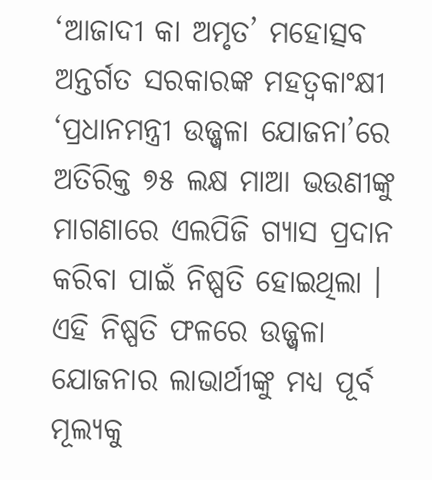‘ଆଜାଦୀ କା ଅମୃତ’ ମହୋତ୍ସବ ଅନ୍ତର୍ଗତ ସରକାରଙ୍କ ମହତ୍ୱକାଂକ୍ଷୀ ‘ପ୍ରଧାନମନ୍ତ୍ରୀ ଉଜ୍ଜ୍ୱଳା ଯୋଜନା’ରେ ଅତିରିକ୍ତ ୭୫ ଲକ୍ଷ ମାଆ ଭଉଣୀଙ୍କୁ ମାଗଣାରେ ଏଲପିଜି ଗ୍ୟାସ ପ୍ରଦାନ କରିବା ପାଇଁ ନିଷ୍ପତି ହୋଇଥିଲା । ଏହି ନିଷ୍ପତି ଫଳରେ ଉଜ୍ଜ୍ୱଳା ଯୋଜନାର ଲାଭାର୍ଥୀଙ୍କୁ ମଧ୍ୟ ପୂର୍ବ ମୂଲ୍ୟକୁ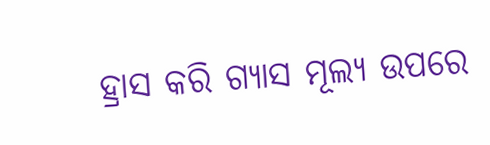ହ୍ରାସ କରି ଗ୍ୟାସ ମୂଲ୍ୟ ଉପରେ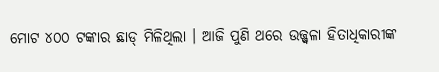ମୋଟ ୪୦୦ ଟଙ୍କାର ଛାଡ୍ ମିଳିଥିଲା । ଆଜି ପୁଣି ଥରେ ଉଜ୍ଜ୍ୱଳା ହିତାଧିକାରୀଙ୍କ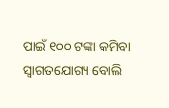ପାଇଁ ୧୦୦ ଟଙ୍କା କମିବା ସ୍ୱାଗତଯୋଗ୍ୟ ବୋଲି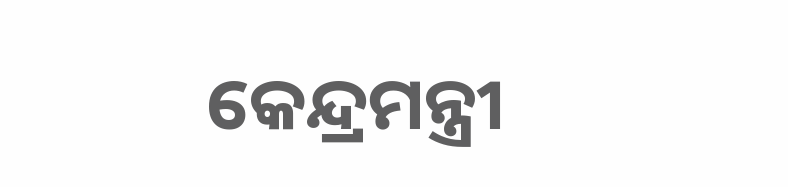କେନ୍ଦ୍ରମନ୍ତ୍ରୀ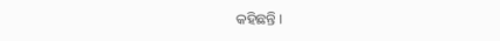କହିଛନ୍ତି ।